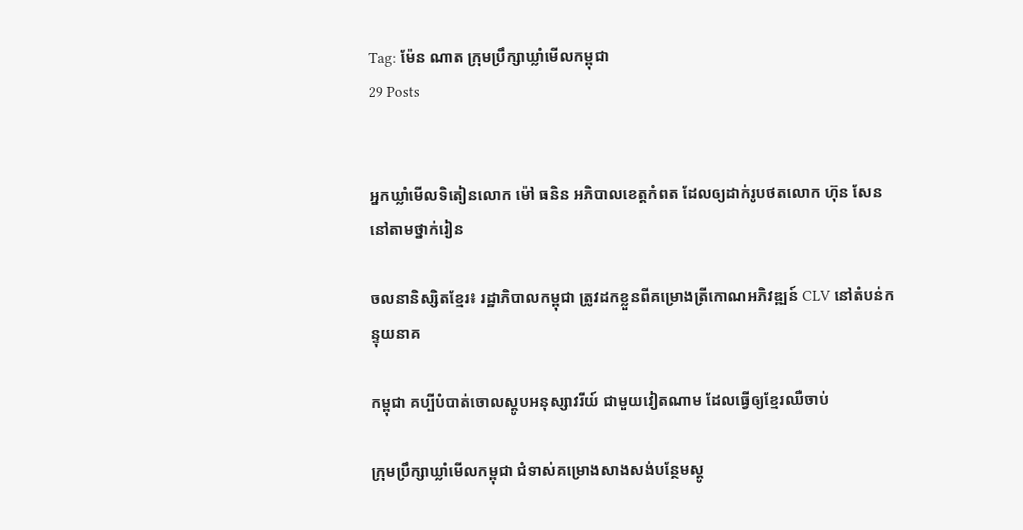Tag: ម៉ែន ណាត ក្រុមប្រឹក្សាឃ្លាំមើលកម្ពុជា
29 Posts


អ្នកឃ្លាំមើលទិតៀនលោក ម៉ៅ ធនិន អភិបាលខេត្តកំពត ដែលឲ្យដាក់រូបថតលោក ហ៊ុន សែន នៅតាមថ្នាក់រៀន

ចលនានិស្សិតខ្មែរ៖ រដ្ឋាភិបាលកម្ពុជា ត្រូវដកខ្លួនពីគម្រោងត្រីកោណអភិវឌ្ឍន៍ CLV នៅតំបន់កន្ទុយនាគ

កម្ពុជា គប្បីបំបាត់ចោលស្តូបអនុស្សាវរីយ៍ ជាមួយវៀតណាម ដែលធ្វើឲ្យខ្មែរឈឺចាប់

ក្រុមប្រឹក្សាឃ្លាំមើលកម្ពុជា ជំទាស់គម្រោងសាងសង់បន្ថែមស្តូ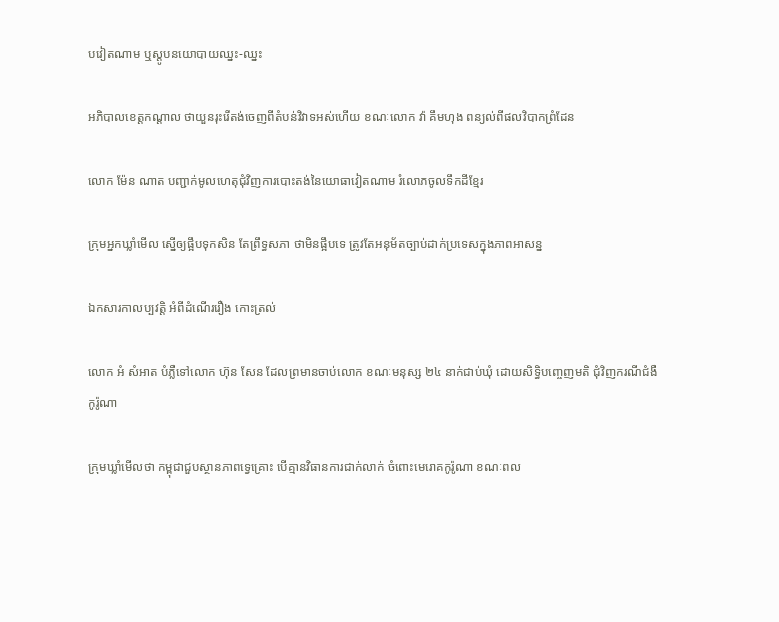បវៀតណាម ឬស្តូបនយោបាយឈ្នះ-ឈ្នះ

អភិបាលខេត្តកណ្តាល ថាយួនរុះរើតង់ចេញពីតំបន់វិវាទអស់ហើយ ខណៈលោក វ៉ា គឹមហុង ពន្យល់ពីផលវិបាកព្រំដែន

លោក ម៉ែន ណាត បញ្ជាក់មូលហេតុជុំវិញការបោះតង់នៃយោធាវៀតណាម រំលោភចូលទឹកដីខ្មែរ

ក្រុមអ្នកឃ្លាំមើល ស្នើឲ្យផ្អឹបទុកសិន តែព្រឹទ្ធសភា ថាមិនផ្អឹបទេ ត្រូវតែអនុម័តច្បាប់ដាក់ប្រទេសក្នុងភាពអាសន្ន

ឯកសារកាលប្បវត្តិ អំពីដំណើររឿង កោះត្រល់

លោក អំ សំអាត បំភ្លឺទៅលោក ហ៊ុន សែន ដែលព្រមានចាប់លោក ខណៈមនុស្ស ២៤ នាក់ជាប់ឃុំ ដោយសិទ្ធិបញ្ចេញមតិ ជុំវិញករណីជំងឺកូរ៉ូណា

ក្រុមឃ្លាំមើលថា កម្ពុជាជួបស្ថានភាពទ្វេគ្រោះ បើគ្មានវិធានការជាក់លាក់ ចំពោះមេរោគកូរ៉ូណា ខណៈពល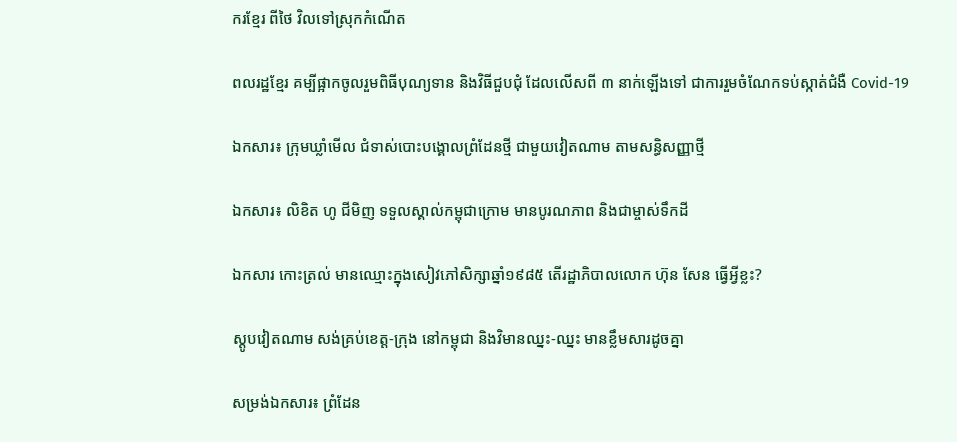ករខ្មែរ ពីថៃ វិលទៅស្រុកកំណើត

ពលរដ្ឋខ្មែរ គម្បីផ្អាកចូលរួមពិធីបុណ្យទាន និងវិធីជួបជុំ ដែលលើសពី ៣ នាក់ឡើងទៅ ជាការរួមចំណែកទប់ស្កាត់ជំងឺ Covid-19

ឯកសារ៖ ក្រុមឃ្លាំមើល ជំទាស់បោះបង្គោលព្រំដែនថ្មី ជាមួយវៀតណាម តាមសន្ធិសញ្ញាថ្មី

ឯកសារ៖ លិខិត ហូ ជីមិញ ទទួលស្គាល់កម្ពុជាក្រោម មានបូរណភាព និងជាម្ចាស់ទឹកដី

ឯកសារ កោះត្រល់ មានឈ្មោះក្នុងសៀវភៅសិក្សាឆ្នាំ១៩៨៥ តើរដ្ឋាភិបាលលោក ហ៊ុន សែន ធ្វើអ្វីខ្លះ?

ស្តូបវៀតណាម សង់គ្រប់ខេត្ត-ក្រុង នៅកម្ពុជា និងវិមានឈ្នះ-ឈ្នះ មានខ្លឹមសារដូចគ្នា

សម្រង់ឯកសារ៖ ព្រំដែន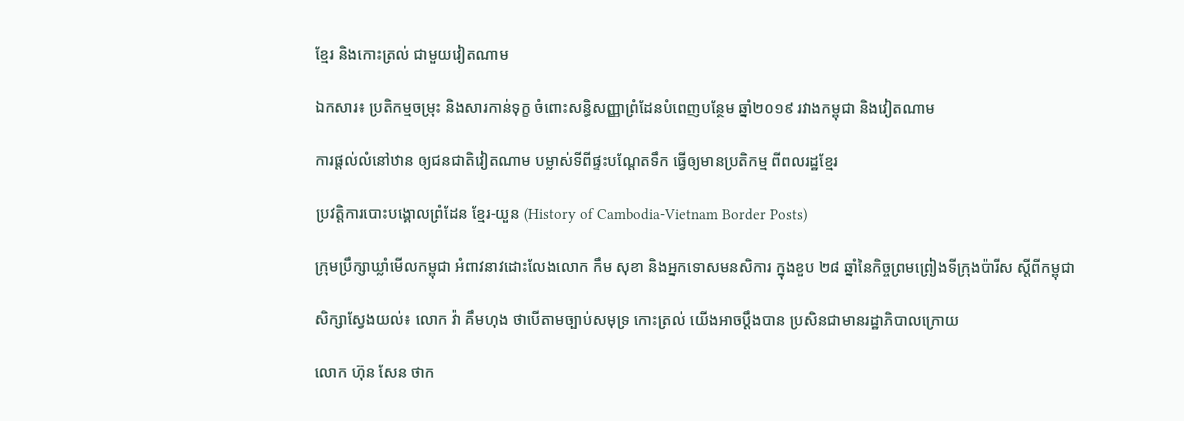ខ្មែរ និងកោះត្រល់ ជាមួយវៀតណាម

ឯកសារ៖ ប្រតិកម្មចម្រុះ និងសារកាន់ទុក្ខ ចំពោះសន្ធិសញ្ញាព្រំដែនបំពេញបន្ថែម ឆ្នាំ២០១៩ រវាងកម្ពុជា និងវៀតណាម

ការផ្តល់លំនៅឋាន ឲ្យជនជាតិវៀតណាម បម្លាស់ទីពីផ្ទះបណ្តែតទឹក ធ្វើឲ្យមានប្រតិកម្ម ពីពលរដ្ឋខ្មែរ

ប្រវត្តិការបោះបង្គោលព្រំដែន ខ្មែរ-យួន (History of Cambodia-Vietnam Border Posts)

ក្រុមប្រឹក្សាឃ្លាំមើលកម្ពុជា អំពាវនាវដោះលែងលោក កឹម សុខា និងអ្នកទោសមនសិការ ក្នុងខួប ២៨ ឆ្នាំនៃកិច្ចព្រមព្រៀងទីក្រុងប៉ារីស ស្តីពីកម្ពុជា

សិក្សាស្វែងយល់៖ លោក វ៉ា គឹមហុង ថាបើតាមច្បាប់សមុទ្រ កោះត្រល់ យើងអាចប្តឹងបាន ប្រសិនជាមានរដ្ឋាភិបាលក្រោយ

លោក ហ៊ុន សែន ថាក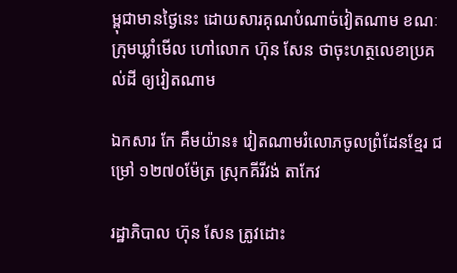ម្ពុជាមានថ្ងៃនេះ ដោយសារគុណបំណាច់វៀតណាម ខណៈក្រុមឃ្លាំមើល ហៅលោក ហ៊ុន សែន ថាចុះហត្ថលេខាប្រគល់ដី ឲ្យវៀតណាម

ឯកសារ កែ គឹមយ៉ាន៖ វៀតណាមរំលោភចូលព្រំដែនខ្មែរ ជម្រៅ ១២៧០ម៉ែត្រ ស្រុកគីរីវង់ តាកែវ

រដ្ឋាភិបាល ហ៊ុន សែន ត្រូវដោះ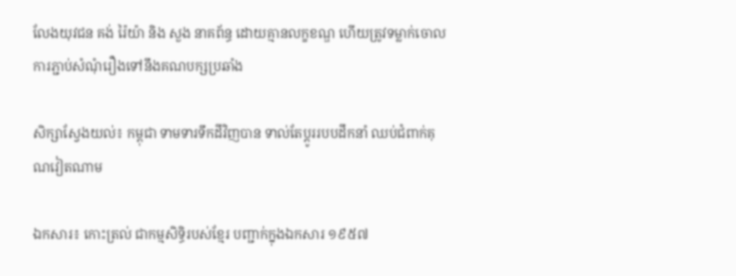លែងយុវជន គង់ រ៉ៃយ៉ា និង សួង នាគព័ន្ធ ដោយគ្មានលក្ខខណ្ឌ ហើយត្រូវទម្លាក់ចោលការភ្ជាប់សំណុំរឿងទៅនឹងគណបក្សប្រឆាំង

សិក្សាស្វែងយល់៖ កម្ពុជា ទាមទារទឹកដីវិញបាន ទាល់តែប្ដូររបបដឹកនាំ ឈប់ជំពាក់គុណវៀតណាម

ឯកសារ៖ កោះត្រល់ ជាកម្មសិទ្ធិរបស់ខ្មែរ បញ្ជាក់ក្នុងឯកសារ ១៩៥៧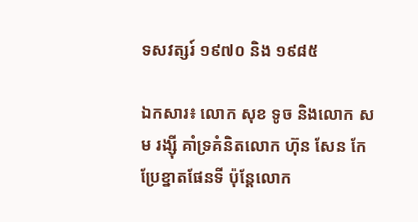ទសវត្សរ៍ ១៩៧០ និង ១៩៨៥

ឯកសារ៖ លោក សុខ ទូច និងលោក សម រង្ស៊ី គាំទ្រគំនិតលោក ហ៊ុន សែន កែប្រែខ្នាតផែនទី ប៉ុន្តែលោក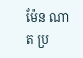ម៉ែន ណាត ប្រ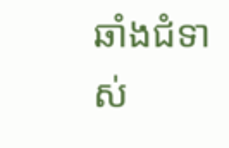ឆាំងជំទាស់